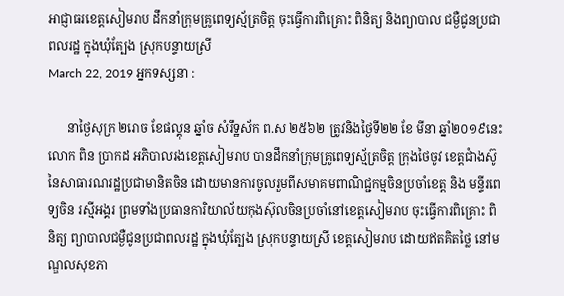អាជ្ញាធរខេត្តសៀមរាប ដឹកនាំក្រុមគ្រូពេទ្យស្ម័ត្រចិត្ត ចុះធ្វើការពិគ្រោះ ពិនិត្យ និងព្យាបាល ជម្ងឺជូនប្រជាពលរដ្ឋ ក្នុងឃុំត្បែង ស្រុកបន្ទាយស្រី
March 22, 2019 អ្នកទស្សនា :

      នាថ្ងៃសុក្រ ២រោច ខែផល្គុន ឆ្នាំច សំរឹទ្ឋស័ក ព.ស ២៥៦២ ត្រូវនិងថ្ងៃទី២២ ខែ មីនា ឆ្នាំ២០១៩នេះ
លោក ពិន ប្រាកដ អភិបាលរងខេត្តសៀមរាប បានដឹកនាំក្រុមគ្រូពេទ្យស្ម័ត្រចិត្ត ក្រុងថៃចូវ ខេត្តជាំងស៊ូ នៃសាធារណរដ្ឋប្រជាមានិតចិន ដោយមានការចូលរួមពីសមាគមពាណិជ្ជកម្មចិនប្រចាំខេត្ត និង មន្ទីរពេទ្យចិន រស្មីអង្គរ ព្រមទាំងប្រធានការិយាល័យកុងស៊ុលចិនប្រចាំនៅខេត្តសៀមរាប ចុះធ្វើការពិគ្រោះ ពិនិត្យ ព្យាបាលជម្ងឺជូនប្រជាពលរដ្ឋ ក្នុងឃុំត្បែង ស្រុកបន្ទាយស្រី ខេត្តសៀមរាប ដោយឥតគិតថ្លៃ នៅមណ្ឌលសុខភា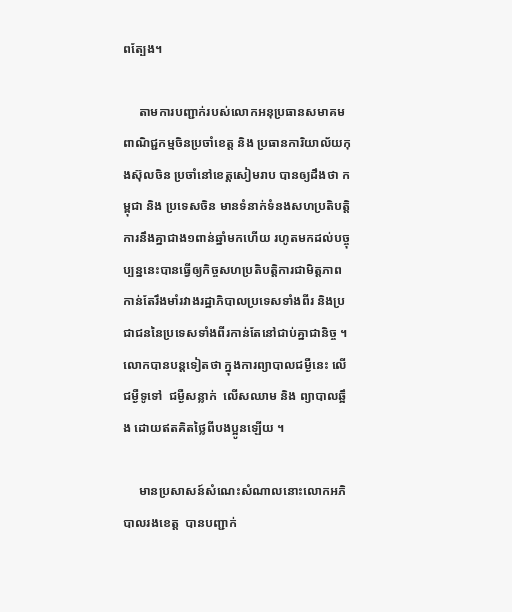ពត្បែង។

     តាមការបញ្ជាក់របស់លោកអនុប្រធានសមាគមពាណិជ្ជកម្មចិនប្រចាំខេត្ត និង ប្រធានការិយាល័យកុងស៊ុលចិន ប្រចាំនៅខេត្តសៀមរាប បានឲ្យដឹងថា កម្ពុជា និង ប្រទេសចិន មានទំនាក់ទំនងសហប្រតិបត្តិការនឹងគ្នាជាង១ពាន់ឆ្នាំមកហើយ រហូតមកដល់បច្ចុប្បន្ននេះបានធ្វើឲ្យកិច្ចសហប្រតិបត្តិការជាមិត្តភាព កាន់តែរឹងមាំរវាងរដ្ឋាភិបាលប្រទេសទាំងពីរ និងប្រជាជននៃប្រទេសទាំងពីរកាន់តែនៅជាប់គ្នាជានិច្ច ។ លោកបានបន្តទៀតថា ក្នុងការព្យាបាលជម្ងឺនេះ លើជម្ងឺទូទៅ  ជម្ងឺសន្លាក់  លើសឈាម និង ព្យាបាលឆ្អឹង ដោយឥតគិតថ្លៃពីបងប្អូនឡើយ ។

     មានប្រសាសន៍សំណេះសំណាលនោះលោកអភិបាលរងខេត្ត  បានបញ្ជាក់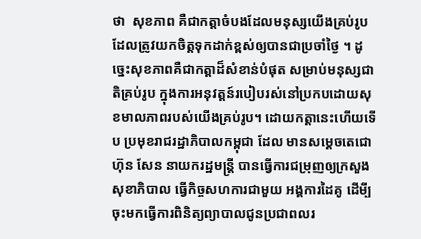ថា  សុខភាព គឺជាកត្តាចំបងដែលមនុស្សយើងគ្រប់រូប ដែលត្រូវយកចិត្តទុកដាក់ខ្ពស់ឲ្យបានជាប្រចាំថ្ងៃ ។ ដូច្នេះសុខភាពគឺជាកត្តាដ៏សំខាន់បំផុត សម្រាប់មនុស្សជាតិគ្រប់រូប ក្នុងការអនុវត្តន៍របៀបរស់នៅប្រកបដោយសុខមាលភាពរបស់យើងគ្រប់រូប។ ដោយកត្តានេះហើយទើប ប្រមុខរាជរដ្ឋាភិបាលកម្ពុជា ដែល មានសម្តេចតេជោ ហ៊ុន សែន នាយករដ្ឋមន្ត្រី បានធ្វើការជម្រុញឲ្យក្រសួងសុខាភិបាល ធ្វើកិច្ចសហការជាមួយ អង្គការដៃគូ ដើមី្បចុះមកធ្វើការពិនិត្យព្យាបាលជូនប្រជាពលរ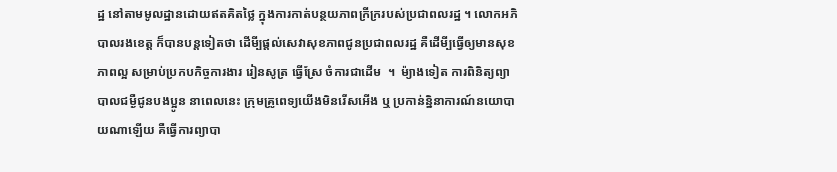ដ្ឋ នៅតាមមូលដ្ឋានដោយឥតគិតថ្លៃ ក្នុងការកាត់បន្ថយភាពក្រីក្ររបស់ប្រជាពលរដ្ឋ ។ លោកអភិបាលរងខេត្ត ក៏បានបន្តទៀតថា ដើមី្បផ្តល់សេវាសុខភាពជូនប្រជាពលរដ្ឋ គឺដើមី្បធ្វើឲ្យមានសុខភាពល្អ សម្រាប់ប្រកបកិច្ចការងារ រៀនសូត្រ ធ្វើស្រែ ចំការជាដើម  ។  ម៉្យាងទៀត ការពិនិត្យព្យាបាលជម្ងឺជូនបងប្អូន នាពេលនេះ ក្រុមគ្រូពេទ្យយើងមិនរើសអើង ឬ ប្រកាន់ន្និនាការណ៍នយោបាយណាឡើយ គឺធ្វើការព្យាបា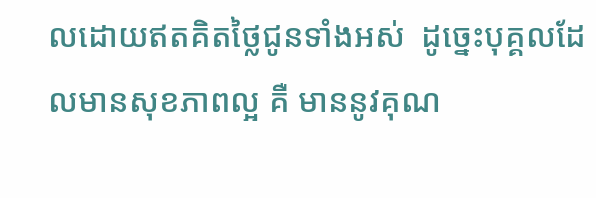លដោយឥតគិតថ្លៃជូនទាំងអស់  ដូច្នេះបុគ្គលដែលមានសុខភាពល្អ គឺ មាននូវគុណ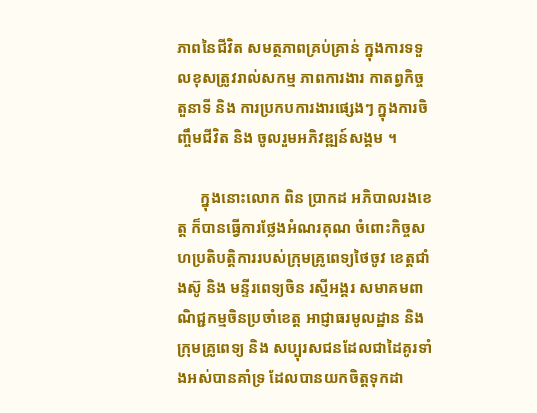ភាពនៃជីវិត សមត្ថភាពគ្រប់គ្រាន់ ក្នុងការទទួលខុសត្រូវរាល់សកម្ម ភាពការងារ កាតព្វកិច្ច តួនាទី និង ការប្រកបការងារផ្សេងៗ ក្នុងការចិញ្ចឹមជីវិត និង ចូលរួមអភិវឌ្ឍន៍សង្គម ។

      ក្នុងនោះលោក ពិន ប្រាកដ អភិបាលរងខេត្ត ក៏បានធ្វើការថ្លែងអំណរគុណ ចំពោះកិច្ចសហប្រតិបត្តិការរបស់ក្រុមគ្រូពេទ្យថៃចូវ ខេត្តជាំងស៊ូ និង មន្ទីរពេទ្យចិន រស្មីអង្គរ សមាគមពាណិជ្ជកម្មចិនប្រចាំខេត្ត អាជ្ញាធរមូលដ្ឋាន និង ក្រុមគ្រូពេទ្យ និង សប្បុរសជនដែលជាដៃគូរទាំងអស់បានគាំទ្រ ដែលបានយកចិត្តទុកដា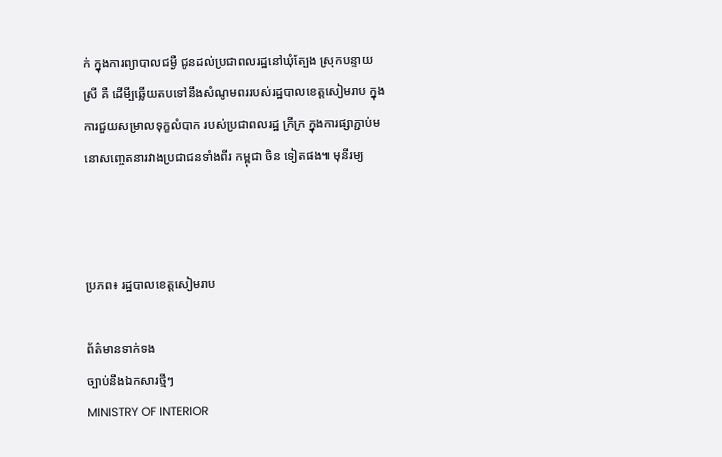ក់ ក្នុងការព្យាបាលជម្ងឺ ជូនដល់ប្រជាពលរដ្ឋនៅឃុំត្បែង ស្រុកបន្ទាយស្រី គឺ ដើមី្បឆ្លើយតបទៅនឹងសំណូមពររបស់រដ្ឋបាលខេត្តសៀមរាប ក្នុងការជួយសម្រាលទុក្ខលំបាក របស់ប្រជាពលរដ្ឋ ក្រីក្រ ក្នុងការផ្សាភ្ជាប់មនោសញ្ចេតនារវាងប្រជាជនទាំងពីរ កម្ពុជា ចិន ទៀតផង៕ មុនីរម្យ



ប្រភព៖ រដ្ឋបាលខេត្តសៀមរាប

ព័ត៌មានទាក់ទង
ច្បាប់នឹងឯកសារថ្មីៗ
MINISTRY OF INTERIOR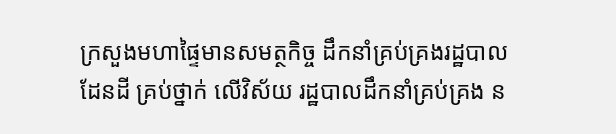ក្រសួងមហាផ្ទៃមានសមត្ថកិច្ច ដឹកនាំគ្រប់គ្រងរដ្ឋបាលដែនដី គ្រប់ថ្នាក់ លើវិស័យ រដ្ឋបាលដឹកនាំគ្រប់គ្រង ន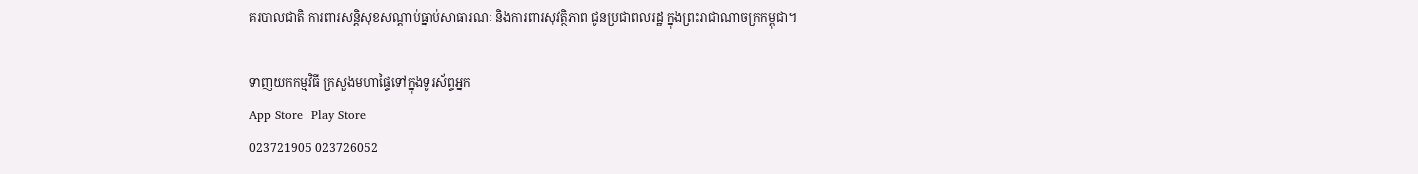គរបាលជាតិ ការពារសន្តិសុខសណ្តាប់ធ្នាប់សាធារណៈ និងការពារសុវត្ថិភាព ជូនប្រជាពលរដ្ឋ ក្នុងព្រះរាជាណាចក្រកម្ពុជា។

ទាញយកកម្មវិធី ក្រសួងមហាផ្ទៃទៅក្នុងទូរស័ព្ទអ្នក
App Store  Play Store
023721905 023726052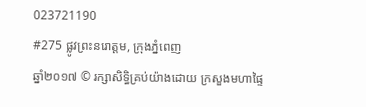023721190
#275 ផ្លូវព្រះនរោត្តម, ក្រុងភ្នំពេញ
ឆ្នាំ២០១៧ © រក្សាសិទ្ធិគ្រប់យ៉ាងដោយ ក្រសួងមហាផ្ទៃ